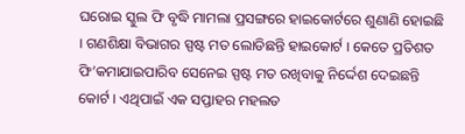ଘରୋଇ ସ୍କୁଲ ଫି ବୃଦ୍ଧି ମାମଲା ପ୍ରସଙ୍ଗରେ ହାଇକୋର୍ଟରେ ଶୁଣାଣି ହୋଇଛି । ଗଣଶିକ୍ଷା ବିଭାଗର ସ୍ପଷ୍ଟ ମତ ଲୋଡିଛନ୍ତି ହାଇକୋର୍ଟ । କେତେ ପ୍ରତିଶତ ଫି’କମାଯାଇପାରିବ ସେନେଇ ସ୍ପଷ୍ଟ ମତ ରଖିବାକୁ ନିର୍ଦ୍ଦେଶ ଦେଇଛନ୍ତି କୋର୍ଟ । ଏଥିପାଇଁ ଏକ ସପ୍ତାହର ମହଲତ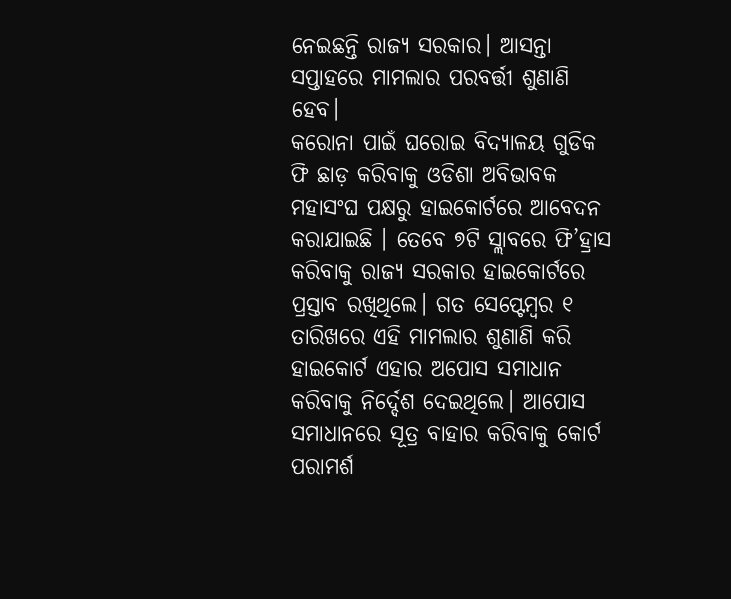ନେଇଛନ୍ତି ରାଜ୍ୟ ସରକାର। ଆସନ୍ତା ସପ୍ତାହରେ ମାମଲାର ପରବର୍ତ୍ତୀ ଶୁଣାଣି ହେବ।
କରୋନା ପାଇଁ ଘରୋଇ ବିଦ୍ୟାଳୟ ଗୁଡିକ ଫି ଛାଡ଼ କରିବାକୁ ଓଡିଶା ଅବିଭାବକ ମହାସଂଘ ପକ୍ଷରୁ ହାଇକୋର୍ଟରେ ଆବେଦନ କରାଯାଇଛି । ତେବେ ୭ଟି ସ୍ଲାବରେ ଫି’ହ୍ରାସ କରିବାକୁ ରାଜ୍ୟ ସରକାର ହାଇକୋର୍ଟରେ ପ୍ରସ୍ତାବ ରଖିଥିଲେ। ଗତ ସେପ୍ଟେମ୍ବର ୧ ତାରିଖରେ ଏହି ମାମଲାର ଶୁଣାଣି କରି ହାଇକୋର୍ଟ ଏହାର ଅପୋସ ସମାଧାନ କରିବାକୁ ନିର୍ଦ୍ଦେଶ ଦେଇଥିଲେ। ଆପୋସ ସମାଧାନରେ ସୂତ୍ର ବାହାର କରିବାକୁ କୋର୍ଟ ପରାମର୍ଶ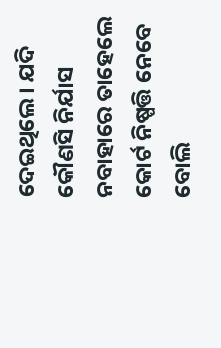ଦେଇଥିଲେ। ଯଦି କୌଣସି ନିର୍ଯାସ ନବାହାରେ ତାହେଲେ କୋର୍ଟ ନିଷ୍ପତ୍ତି ନେବେ ବୋଲି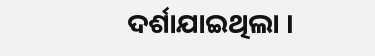ଦର୍ଶାଯାଇଥିଲା ।